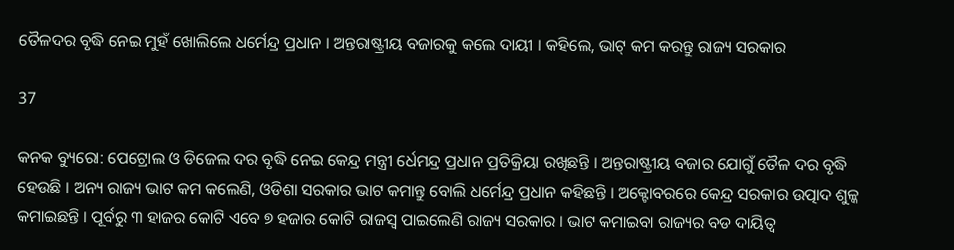ତୈଳଦର ବୃଦ୍ଧି ନେଇ ମୁହଁ ଖୋଲିଲେ ଧର୍ମେନ୍ଦ୍ର ପ୍ରଧାନ । ଅନ୍ତରାଷ୍ଟ୍ରୀୟ ବଜାରକୁ କଲେ ଦାୟୀ । କହିଲେ, ଭାଟ୍ କମ କରନ୍ତୁ ରାଜ୍ୟ ସରକାର

37

କନକ ବ୍ୟୁରୋ: ପେଟ୍ରୋଲ ଓ ଡିଜେଲ ଦର ବୃଦ୍ଧି ନେଇ କେନ୍ଦ୍ର ମନ୍ତ୍ରୀ ର୍ଧେମନ୍ଦ୍ର ପ୍ରଧାନ ପ୍ରତିକ୍ରିୟା ରଖିଛନ୍ତି । ଅନ୍ତରାଷ୍ଟ୍ରୀୟ ବଜାର ଯୋଗୁଁ ତୈଳ ଦର ବୃଦ୍ଧି ହେଉଛି । ଅନ୍ୟ ରାଜ୍ୟ ଭାଟ କମ କଲେଣି, ଓଡିଶା ସରକାର ଭାଟ କମାନ୍ତୁ ବୋଲି ଧର୍ମେନ୍ଦ୍ର ପ୍ରଧାନ କହିଛନ୍ତି । ଅକ୍ଟୋବରରେ କେନ୍ଦ୍ର ସରକାର ଉତ୍ପାଦ ଶୁଳ୍କ କମାଇଛନ୍ତି । ପୂର୍ବରୁ ୩ ହାଜର କୋଟି ଏବେ ୭ ହଜାର କୋଟି ରାଜସ୍ୱ ପାଇଲେଣି ରାଜ୍ୟ ସରକାର । ଭାଟ କମାଇବା ରାଜ୍ୟର ବଡ ଦାୟିତ୍ୱ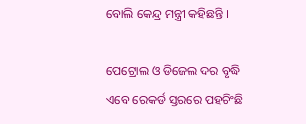ବୋଲି କେନ୍ଦ୍ର ମନ୍ତ୍ରୀ କହିଛନ୍ତି ।

ପେଟ୍ରୋଲ ଓ ଡିଜେଲ ଦର ବୃଦ୍ଧି ଏବେ ରେକର୍ଡ ସ୍ତରରେ ପହଚିଂଛି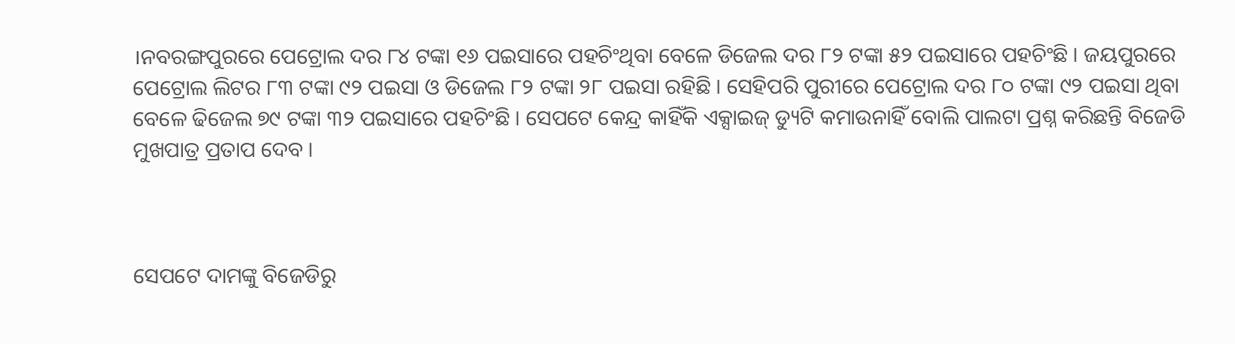।ନବରଙ୍ଗପୁରରେ ପେଟ୍ରୋଲ ଦର ୮୪ ଟଙ୍କା ୧୬ ପଇସାରେ ପହଚିଂଥିବା ବେଳେ ଡିଜେଲ ଦର ୮୨ ଟଙ୍କା ୫୨ ପଇସାରେ ପହଚିଂଛି । ଜୟପୁରରେ ପେଟ୍ରୋଲ ଲିଟର ୮୩ ଟଙ୍କା ୯୨ ପଇସା ଓ ଡିଜେଲ ୮୨ ଟଙ୍କା ୨୮ ପଇସା ରହିଛି । ସେହିପରି ପୁରୀରେ ପେଟ୍ରୋଲ ଦର ୮୦ ଟଙ୍କା ୯୨ ପଇସା ଥିବା ବେଳେ ଢିଜେଲ ୭୯ ଟଙ୍କା ୩୨ ପଇସାରେ ପହଚିଂଛି । ସେପଟେ କେନ୍ଦ୍ର କାହିଁକି ଏକ୍ସାଇଜ୍ ଡ୍ୟୁଟି କମାଉନାହିଁ ବୋଲି ପାଲଟା ପ୍ରଶ୍ନ କରିଛନ୍ତି ବିଜେଡି ମୁଖପାତ୍ର ପ୍ରତାପ ଦେବ ।



ସେପଟେ ଦାମଙ୍କୁ ବିଜେଡିରୁ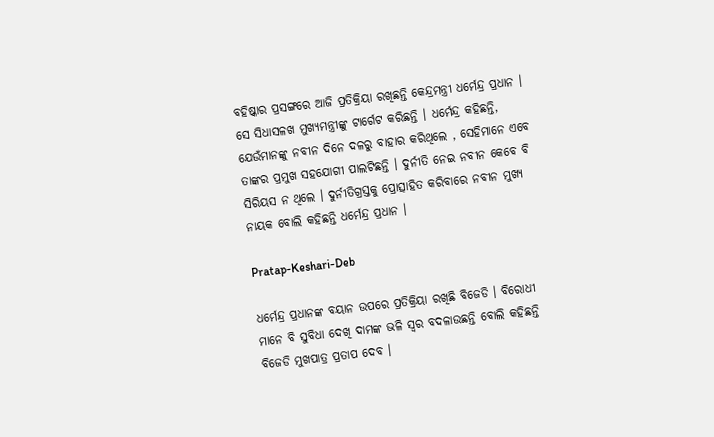ବହିଷ୍କାର ପ୍ରସଙ୍ଗରେ ଆଜି ପ୍ରତିକ୍ରିୟା ରଖିଛନ୍ତି କେନ୍ଦ୍ରମନ୍ତ୍ରୀ ଧର୍ମେନ୍ଦ୍ର ପ୍ରଧାନ । ସେ ସିଧାସଳଖ ମୁଖ୍ୟମନ୍ତ୍ରୀଙ୍କୁ ଟାର୍ଗେଟ କରିଛନ୍ତି । ଧର୍ମେନ୍ଦ୍ର କହିଛନ୍ତି, ଯେଉଁମାନଙ୍କୁ ନବୀନ ଦିନେ ଦଳରୁ ବାହାର କରିଥିଲେ , ସେହିମାନେ ଏବେ ତାଙ୍କର ପ୍ରମୁଖ ସହଯୋଗୀ ପାଲଟିଛନ୍ତି । ଦୁର୍ନୀତି ନେଇ ନବୀନ କେବେ ବି ସିରିୟସ ନ ଥିଲେ । ଦୁର୍ନୀତିଗ୍ରସ୍ତକୁ ପ୍ରୋତ୍ସାହିତ କରିବାରେ ନବୀନ ମୁଖ୍ୟ ନାୟକ ବୋଲି କହିଛନ୍ତି ଧର୍ମେନ୍ଦ୍ର ପ୍ରଧାନ ।

Pratap-Keshari-Deb

ଧର୍ମେନ୍ଦ୍ର ପ୍ରଧାନଙ୍କ ବୟାନ ଉପରେ ପ୍ରତିକ୍ରିୟା ରଖିଛି ବିଜେଡି । ବିରୋଧୀ ମାନେ ବି ସୁବିଧା ଦେଖି ଦାମଙ୍କ ଭଳି ସ୍ୱର ବଦଳାଉଛନ୍ତି ବୋଲି କହିଛନ୍ତି ବିଜେଡି ମୁଖପାତ୍ର ପ୍ରତାପ ଦେବ ।